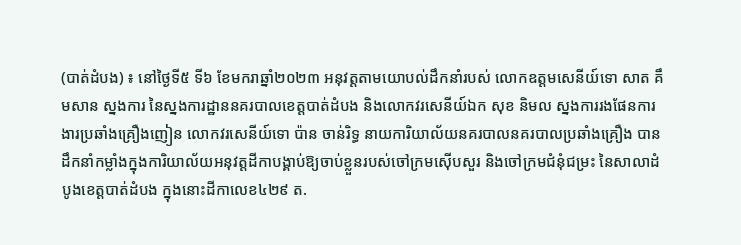(បាត់ដំបង) ៖ នៅថ្ងៃទី៥ ទី៦ ខែមករាឆ្នាំ២០២៣ អនុវត្តតាមយោបល់ដឹកនាំរបស់ លោកឧត្តមសេនីយ៍ទោ សាត គឹមសាន ស្នងការ នៃស្នងការដ្ឋាននគរបាលខេត្តបាត់ដំបង និងលោកវរសេនីយ៍ឯក សុខ និមល ស្នងការរងផែនការងារប្រឆាំងគ្រឿងញៀន លោកវរសេនីយ៍ទោ ប៉ាន ចាន់រិទ្ធ នាយការិយាល័យនគរបាលនគរបាលប្រឆាំងគ្រឿង បានដឹកនាំកម្លាំងក្នុងការិយាល័យអនុវត្តដីកាបង្គាប់ឱ្យចាប់ខ្លួនរបស់ចៅក្រមស៊ើបសួរ និងចៅក្រមជំនុំជម្រះ នៃសាលាដំបូងខេត្តបាត់ដំបង ក្នុងនោះដីកាលេខ៤២៩ ត.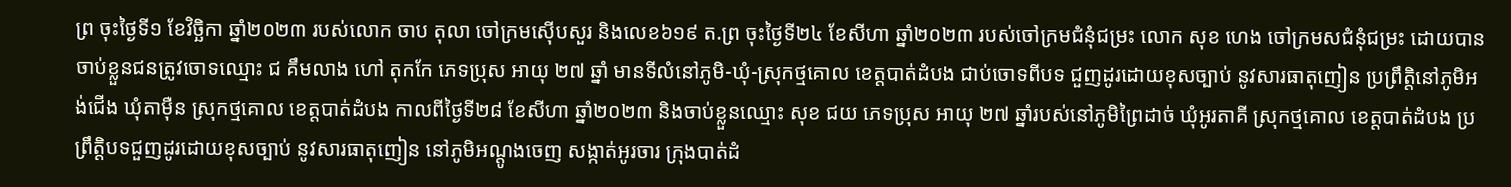ព្រ ចុះថ្ងៃទី១ ខែវិច្ឆិកា ឆ្នាំ២០២៣ របស់លោក ចាប តុលា ចៅក្រមស៊ើបសួរ និងលេខ៦១៩ ត.ព្រ ចុះថ្ងៃទី២៤ ខែសីហា ឆ្នាំ២០២៣ របស់ចៅក្រមជំនុំជម្រះ លោក សុខ ហេង ចៅក្រមសជំនុំជម្រះ ដោយបានចាប់ខ្លួនជនត្រូវចោទឈ្មោះ ជ គឹមលាង ហៅ តុកកែ ភេទប្រុស អាយុ ២៧ ឆ្នាំ មានទីលំនៅភូមិ-ឃុំ-ស្រុកថ្មគោល ខេត្តបាត់ដំបង ជាប់ចោទពីបទ ជួញដូរដោយខុសច្បាប់ នូវសារធាតុញៀន ប្រព្រឹត្តិនៅភូមិអង់ជើង ឃុំតាម៉ឺន ស្រុកថ្មគោល ខេត្តបាត់ដំបង កាលពីថ្ងៃទី២៨ ខែសីហា ឆ្នាំ២០២៣ និងចាប់ខ្លួនឈ្មោះ សុខ ជយ ភេទប្រុស អាយុ ២៧ ឆ្នាំរបស់នៅភូមិព្រៃដាច់ ឃុំអូរតាគី ស្រុកថ្មគោល ខេត្តបាត់ដំបង ប្រព្រឹត្តិបទជួញដូរដោយខុសច្បាប់ នូវសារធាតុញៀន នៅភូមិអណ្តូងចេញ សង្កាត់អូរចារ ក្រុងបាត់ដំ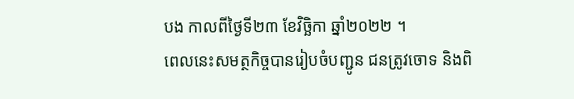បង កាលពីថ្ងៃទី២៣ ខែវិច្ឆិកា ឆ្នាំ២០២២ ។
ពេលនេះសមត្ថកិច្ចបានរៀបចំបញ្ជូន ជនត្រូវចោទ និងពិ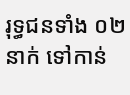រុទ្ធជនទាំង ០២នាក់ ទៅកាន់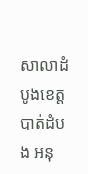សាលាដំបូងខេត្តបាត់ដំបង អនុ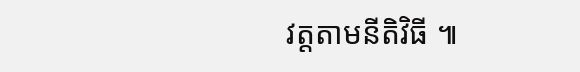វត្តតាមនីតិវិធី ៕